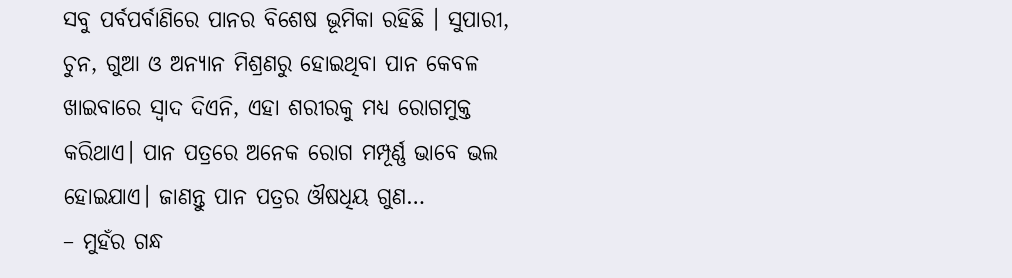ସବୁ ପର୍ବପର୍ବାଣିରେ ପାନର ବିଶେଷ ଭୂମିକା ରହିଛି । ସୁପାରୀ, ଚୁନ, ଗୁଆ ଓ ଅନ୍ୟାନ ମିଶ୍ରଣରୁ ହୋଇଥିବା ପାନ କେବଳ ଖାଇବାରେ ସ୍ୱାଦ ଦିଏନି, ଏହା ଶରୀରକୁ ମଧ୍ୟ ରୋଗମୁକ୍ତ କରିଥାଏ। ପାନ ପତ୍ରରେ ଅନେକ ରୋଗ ମମ୍ପୂର୍ଣ୍ଣ ଭାବେ ଭଲ ହୋଇଯାଏ। ଜାଣନ୍ତୁ ପାନ ପତ୍ରର ଔଷଧିୟ ଗୁଣ…
– ମୁହଁର ଗନ୍ଧ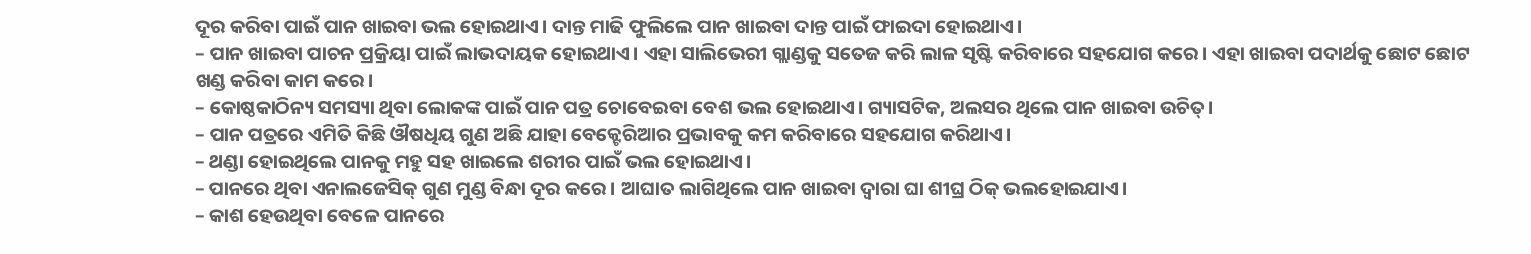ଦୂର କରିବା ପାଇଁ ପାନ ଖାଇବା ଭଲ ହୋଇଥାଏ। ଦାନ୍ତ ମାଢି ଫୁଲିଲେ ପାନ ଖାଇବା ଦାନ୍ତ ପାଇଁ ଫାଇଦା ହୋଇଥାଏ।
– ପାନ ଖାଇବା ପାଚନ ପ୍ରକ୍ରିୟା ପାଇଁ ଲାଭଦାୟକ ହୋଇଥାଏ। ଏହା ସାଲିଭେରୀ ଗ୍ଲାଣ୍ଡକୁ ସତେଜ କରି ଲାଳ ସୃଷ୍ଟି କରିବାରେ ସହଯୋଗ କରେ। ଏହା ଖାଇବା ପଦାର୍ଥକୁ ଛୋଟ ଛୋଟ ଖଣ୍ଡ କରିବା କାମ କରେ।
– କୋଷ୍ଠକାଠିନ୍ୟ ସମସ୍ୟା ଥିବା ଲୋକଙ୍କ ପାଇଁ ପାନ ପତ୍ର ଚୋବେଇବା ବେଶ ଭଲ ହୋଇଥାଏ। ଗ୍ୟାସଟିକ, ଅଲସର ଥିଲେ ପାନ ଖାଇବା ଉଚିତ୍।
– ପାନ ପତ୍ରରେ ଏମିତି କିଛି ଔଷଧିୟ ଗୁଣ ଅଛି ଯାହା ବେକ୍ଟେରିଆର ପ୍ରଭାବକୁ କମ କରିବାରେ ସହଯୋଗ କରିଥାଏ।
– ଥଣ୍ଡା ହୋଇଥିଲେ ପାନକୁ ମହୁ ସହ ଖାଇଲେ ଶରୀର ପାଇଁ ଭଲ ହୋଇଥାଏ।
– ପାନରେ ଥିବା ଏନାଲଜେସିକ୍ ଗୁଣ ମୁଣ୍ଡ ବିନ୍ଧା ଦୂର କରେ। ଆଘାତ ଲାଗିଥିଲେ ପାନ ଖାଇବା ଦ୍ବାରା ଘା ଶୀଘ୍ର ଠିକ୍ ଭଲହୋଇଯାଏ।
– କାଶ ହେଉଥିବା ବେଳେ ପାନରେ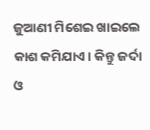ଜୁଆଣୀ ମିଶେଇ ଖାଇଲେ କାଶ କମିଯାଏ। କିନ୍ତୁ ଜର୍ଦା ଓ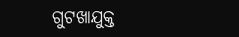ଗୁଟଖାଯୁକ୍ତ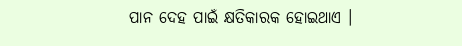ପାନ ଦେହ ପାଇଁ କ୍ଷତିକାରକ ହୋଇଥାଏ ।